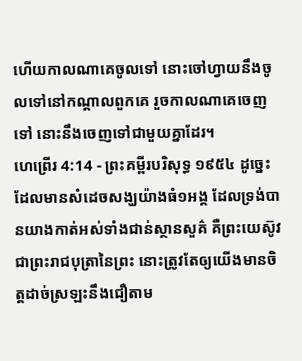ហើយកាលណាគេចូលទៅ នោះចៅហ្វាយនឹងចូលទៅនៅកណ្តាលពួកគេ រួចកាលណាគេចេញទៅ នោះនឹងចេញទៅជាមួយគ្នាដែរ។
ហេព្រើរ 4:14 - ព្រះគម្ពីរបរិសុទ្ធ ១៩៥៤ ដូច្នេះ ដែលមានសំដេចសង្ឃយ៉ាងធំ១អង្គ ដែលទ្រង់បានយាងកាត់អស់ទាំងជាន់ស្ថានសួគ៌ គឺព្រះយេស៊ូវ ជាព្រះរាជបុត្រានៃព្រះ នោះត្រូវតែឲ្យយើងមានចិត្តដាច់ស្រឡះនឹងជឿតាម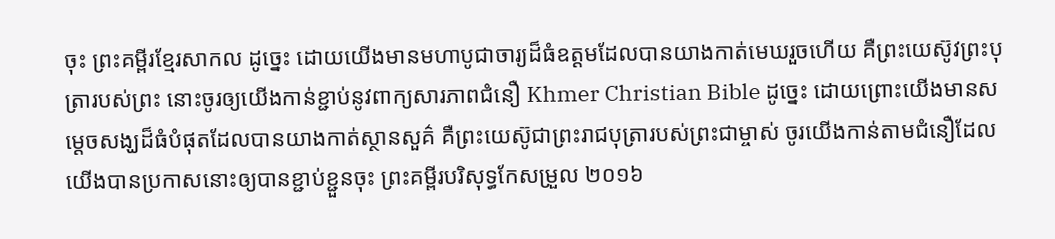ចុះ ព្រះគម្ពីរខ្មែរសាកល ដូច្នេះ ដោយយើងមានមហាបូជាចារ្យដ៏ធំឧត្ដមដែលបានយាងកាត់មេឃរួចហើយ គឺព្រះយេស៊ូវព្រះបុត្រារបស់ព្រះ នោះចូរឲ្យយើងកាន់ខ្ជាប់នូវពាក្យសារភាពជំនឿ Khmer Christian Bible ដូច្នេះ ដោយព្រោះយើងមានសម្ដេចសង្ឃដ៏ធំបំផុតដែលបានយាងកាត់ស្ថានសួគ៌ គឺព្រះយេស៊ូជាព្រះរាជបុត្រារបស់ព្រះជាម្ចាស់ ចូរយើងកាន់តាមជំនឿដែលយើងបានប្រកាសនោះឲ្យបានខ្ជាប់ខ្ជួនចុះ ព្រះគម្ពីរបរិសុទ្ធកែសម្រួល ២០១៦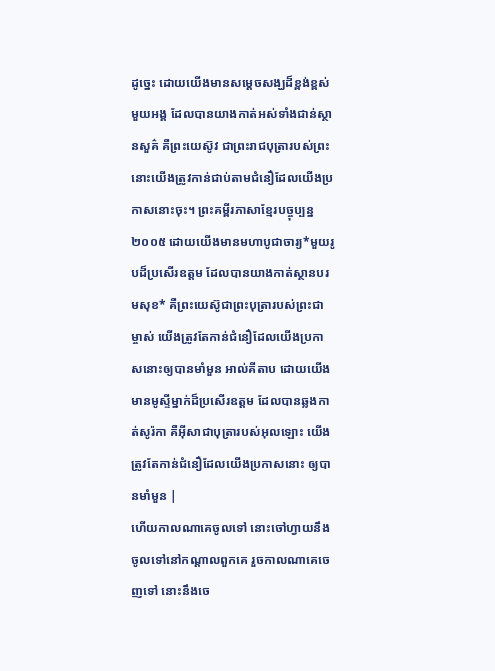ដូច្នេះ ដោយយើងមានសម្តេចសង្ឃដ៏ខ្ពង់ខ្ពស់មួយអង្គ ដែលបានយាងកាត់អស់ទាំងជាន់ស្ថានសួគ៌ គឺព្រះយេស៊ូវ ជាព្រះរាជបុត្រារបស់ព្រះ នោះយើងត្រូវកាន់ជាប់តាមជំនឿដែលយើងប្រកាសនោះចុះ។ ព្រះគម្ពីរភាសាខ្មែរបច្ចុប្បន្ន ២០០៥ ដោយយើងមានមហាបូជាចារ្យ*មួយរូបដ៏ប្រសើរឧត្ដម ដែលបានយាងកាត់ស្ថានបរមសុខ* គឺព្រះយេស៊ូជាព្រះបុត្រារបស់ព្រះជាម្ចាស់ យើងត្រូវតែកាន់ជំនឿដែលយើងប្រកាសនោះឲ្យបានមាំមួន អាល់គីតាប ដោយយើងមានមូស្ទីម្នាក់ដ៏ប្រសើរឧត្ដម ដែលបានឆ្លងកាត់សូរ៉កា គឺអ៊ីសាជាបុត្រារបស់អុលឡោះ យើងត្រូវតែកាន់ជំនឿដែលយើងប្រកាសនោះ ឲ្យបានមាំមួន |
ហើយកាលណាគេចូលទៅ នោះចៅហ្វាយនឹងចូលទៅនៅកណ្តាលពួកគេ រួចកាលណាគេចេញទៅ នោះនឹងចេ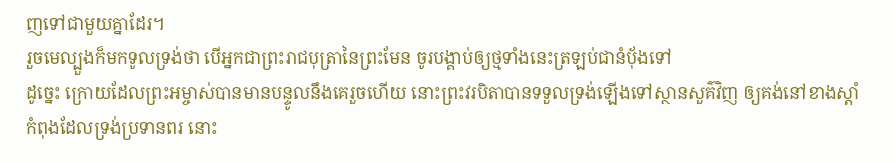ញទៅជាមួយគ្នាដែរ។
រួចមេល្បួងក៏មកទូលទ្រង់ថា បើអ្នកជាព្រះរាជបុត្រានៃព្រះមែន ចូរបង្គាប់ឲ្យថ្មទាំងនេះត្រឡប់ជានំបុ័ងទៅ
ដូច្នេះ ក្រោយដែលព្រះអម្ចាស់បានមានបន្ទូលនឹងគេរួចហើយ នោះព្រះវរបិតាបានទទួលទ្រង់ឡើងទៅស្ថានសួគ៌វិញ ឲ្យគង់នៅខាងស្តាំ
កំពុងដែលទ្រង់ប្រទានពរ នោះ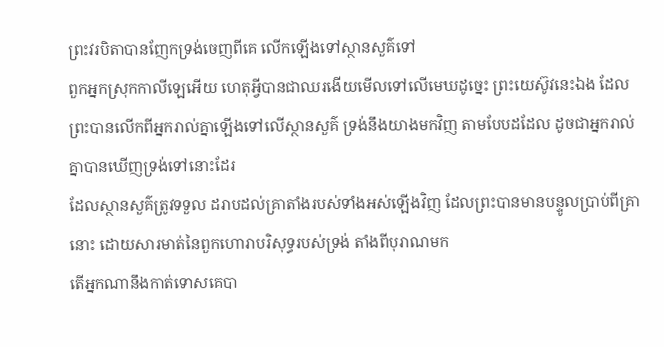ព្រះវរបិតាបានញែកទ្រង់ចេញពីគេ លើកឡើងទៅស្ថានសួគ៌ទៅ
ពួកអ្នកស្រុកកាលីឡេអើយ ហេតុអ្វីបានជាឈរងើយមើលទៅលើមេឃដូច្នេះ ព្រះយេស៊ូវនេះឯង ដែលព្រះបានលើកពីអ្នករាល់គ្នាឡើងទៅលើស្ថានសួគ៌ ទ្រង់នឹងយាងមកវិញ តាមបែបដដែល ដូចជាអ្នករាល់គ្នាបានឃើញទ្រង់ទៅនោះដែរ
ដែលស្ថានសួគ៌ត្រូវទទួល ដរាបដល់គ្រាតាំងរបស់ទាំងអស់ឡើងវិញ ដែលព្រះបានមានបន្ទូលប្រាប់ពីគ្រានោះ ដោយសារមាត់នៃពួកហោរាបរិសុទ្ធរបស់ទ្រង់ តាំងពីបុរាណមក
តើអ្នកណានឹងកាត់ទោសគេបា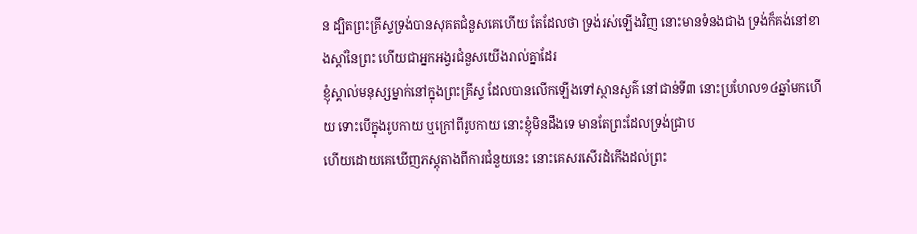ន ដ្បិតព្រះគ្រីស្ទទ្រង់បានសុគតជំនួសគេហើយ តែដែលថា ទ្រង់រស់ឡើងវិញ នោះមានទំនងជាង ទ្រង់ក៏គង់នៅខាងស្តាំនៃព្រះ ហើយជាអ្នកអង្វរជំនួសយើងរាល់គ្នាដែរ
ខ្ញុំស្គាល់មនុស្សម្នាក់នៅក្នុងព្រះគ្រីស្ទ ដែលបានលើកឡើងទៅស្ថានសួគ៌ នៅជាន់ទី៣ នោះប្រហែល១៤ឆ្នាំមកហើយ ទោះបើក្នុងរូបកាយ ឬក្រៅពីរូបកាយ នោះខ្ញុំមិនដឹងទេ មានតែព្រះដែលទ្រង់ជ្រាប
ហើយដោយគេឃើញភស្តុតាងពីការជំនួយនេះ នោះគេសរសើរដំកើងដល់ព្រះ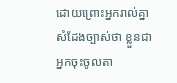ដោយព្រោះអ្នករាល់គ្នាសំដែងច្បាស់ថា ខ្លួនជាអ្នកចុះចូលតា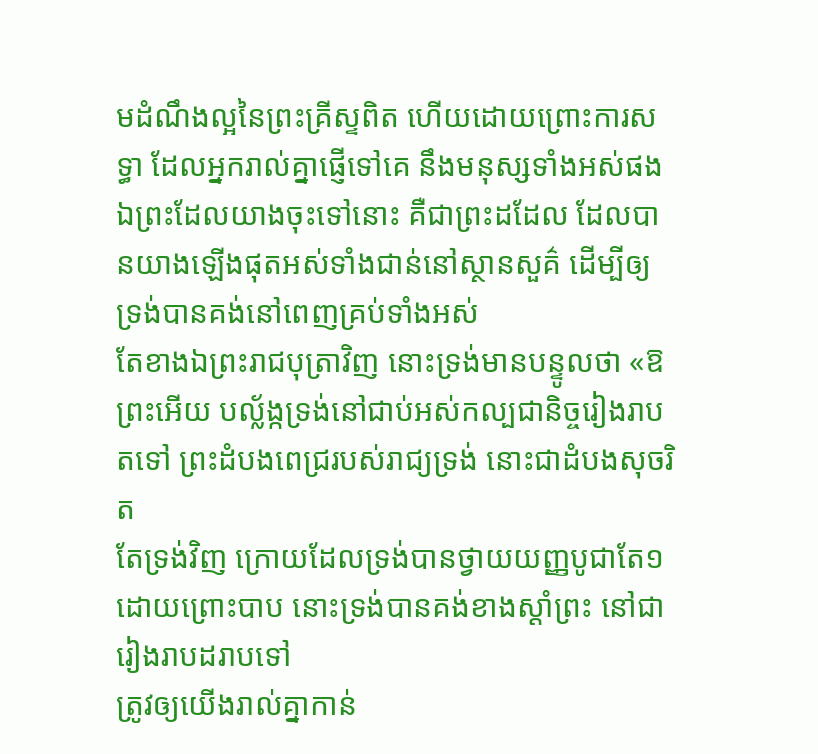មដំណឹងល្អនៃព្រះគ្រីស្ទពិត ហើយដោយព្រោះការសទ្ធា ដែលអ្នករាល់គ្នាផ្ញើទៅគេ នឹងមនុស្សទាំងអស់ផង
ឯព្រះដែលយាងចុះទៅនោះ គឺជាព្រះដដែល ដែលបានយាងឡើងផុតអស់ទាំងជាន់នៅស្ថានសួគ៌ ដើម្បីឲ្យទ្រង់បានគង់នៅពេញគ្រប់ទាំងអស់
តែខាងឯព្រះរាជបុត្រាវិញ នោះទ្រង់មានបន្ទូលថា «ឱព្រះអើយ បល្ល័ង្កទ្រង់នៅជាប់អស់កល្បជានិច្ចរៀងរាបតទៅ ព្រះដំបងពេជ្ររបស់រាជ្យទ្រង់ នោះជាដំបងសុចរិត
តែទ្រង់វិញ ក្រោយដែលទ្រង់បានថ្វាយយញ្ញបូជាតែ១ ដោយព្រោះបាប នោះទ្រង់បានគង់ខាងស្តាំព្រះ នៅជារៀងរាបដរាបទៅ
ត្រូវឲ្យយើងរាល់គ្នាកាន់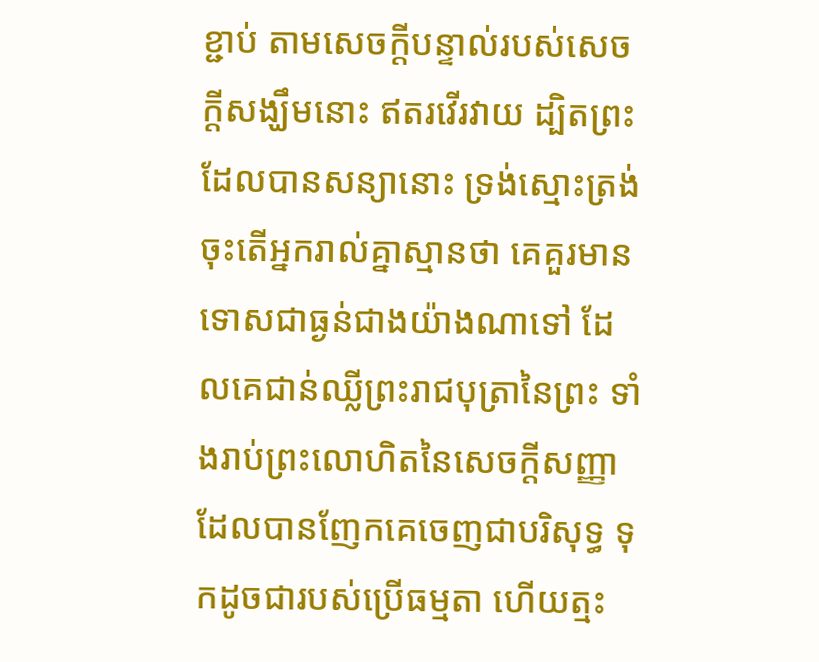ខ្ជាប់ តាមសេចក្ដីបន្ទាល់របស់សេចក្ដីសង្ឃឹមនោះ ឥតរវើរវាយ ដ្បិតព្រះដែលបានសន្យានោះ ទ្រង់ស្មោះត្រង់
ចុះតើអ្នករាល់គ្នាស្មានថា គេគួរមានទោសជាធ្ងន់ជាងយ៉ាងណាទៅ ដែលគេជាន់ឈ្លីព្រះរាជបុត្រានៃព្រះ ទាំងរាប់ព្រះលោហិតនៃសេចក្ដីសញ្ញា ដែលបានញែកគេចេញជាបរិសុទ្ធ ទុកដូចជារបស់ប្រើធម្មតា ហើយត្មះ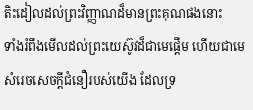តិះដៀលដល់ព្រះវិញ្ញាណដ៏មានព្រះគុណផងនោះ
ទាំងរំពឹងមើលដល់ព្រះយេស៊ូវដ៏ជាមេផ្តើម ហើយជាមេសំរេចសេចក្ដីជំនឿរបស់យើង ដែលទ្រ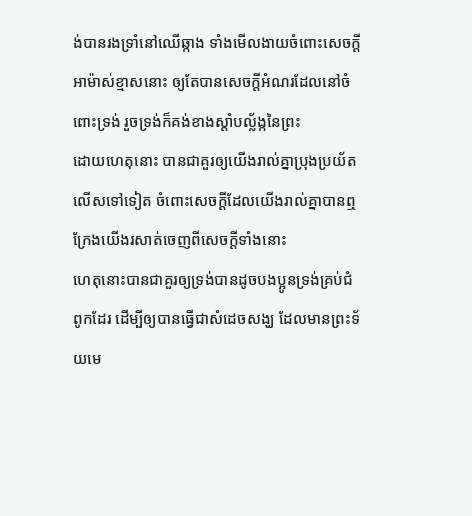ង់បានរងទ្រាំនៅឈើឆ្កាង ទាំងមើលងាយចំពោះសេចក្ដីអាម៉ាស់ខ្មាសនោះ ឲ្យតែបានសេចក្ដីអំណរដែលនៅចំពោះទ្រង់ រួចទ្រង់ក៏គង់ខាងស្តាំបល្ល័ង្កនៃព្រះ
ដោយហេតុនោះ បានជាគួរឲ្យយើងរាល់គ្នាប្រុងប្រយ័តលើសទៅទៀត ចំពោះសេចក្ដីដែលយើងរាល់គ្នាបានឮ ក្រែងយើងរសាត់ចេញពីសេចក្ដីទាំងនោះ
ហេតុនោះបានជាគួរឲ្យទ្រង់បានដូចបងប្អូនទ្រង់គ្រប់ជំពូកដែរ ដើម្បីឲ្យបានធ្វើជាសំដេចសង្ឃ ដែលមានព្រះទ័យមេ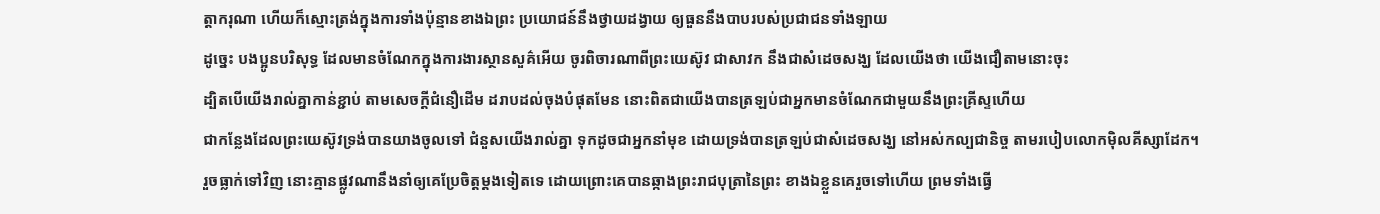ត្តាករុណា ហើយក៏ស្មោះត្រង់ក្នុងការទាំងប៉ុន្មានខាងឯព្រះ ប្រយោជន៍នឹងថ្វាយដង្វាយ ឲ្យធួននឹងបាបរបស់ប្រជាជនទាំងឡាយ
ដូច្នេះ បងប្អូនបរិសុទ្ធ ដែលមានចំណែកក្នុងការងារស្ថានសួគ៌អើយ ចូរពិចារណាពីព្រះយេស៊ូវ ជាសាវក នឹងជាសំដេចសង្ឃ ដែលយើងថា យើងជឿតាមនោះចុះ
ដ្បិតបើយើងរាល់គ្នាកាន់ខ្ជាប់ តាមសេចក្ដីជំនឿដើម ដរាបដល់ចុងបំផុតមែន នោះពិតជាយើងបានត្រឡប់ជាអ្នកមានចំណែកជាមួយនឹងព្រះគ្រីស្ទហើយ
ជាកន្លែងដែលព្រះយេស៊ូវទ្រង់បានយាងចូលទៅ ជំនួសយើងរាល់គ្នា ទុកដូចជាអ្នកនាំមុខ ដោយទ្រង់បានត្រឡប់ជាសំដេចសង្ឃ នៅអស់កល្បជានិច្ច តាមរបៀបលោកម៉ិលគីស្សាដែក។
រួចធ្លាក់ទៅវិញ នោះគ្មានផ្លូវណានឹងនាំឲ្យគេប្រែចិត្តម្តងទៀតទេ ដោយព្រោះគេបានឆ្កាងព្រះរាជបុត្រានៃព្រះ ខាងឯខ្លួនគេរួចទៅហើយ ព្រមទាំងធ្វើ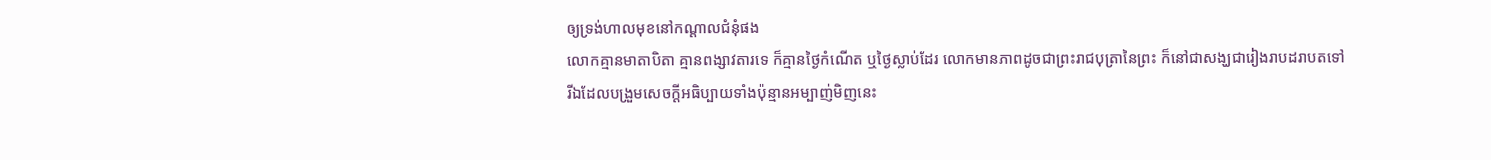ឲ្យទ្រង់ហាលមុខនៅកណ្តាលជំនុំផង
លោកគ្មានមាតាបិតា គ្មានពង្សាវតារទេ ក៏គ្មានថ្ងៃកំណើត ឬថ្ងៃស្លាប់ដែរ លោកមានភាពដូចជាព្រះរាជបុត្រានៃព្រះ ក៏នៅជាសង្ឃជារៀងរាបដរាបតទៅ
រីឯដែលបង្រួមសេចក្ដីអធិប្បាយទាំងប៉ុន្មានអម្បាញ់មិញនេះ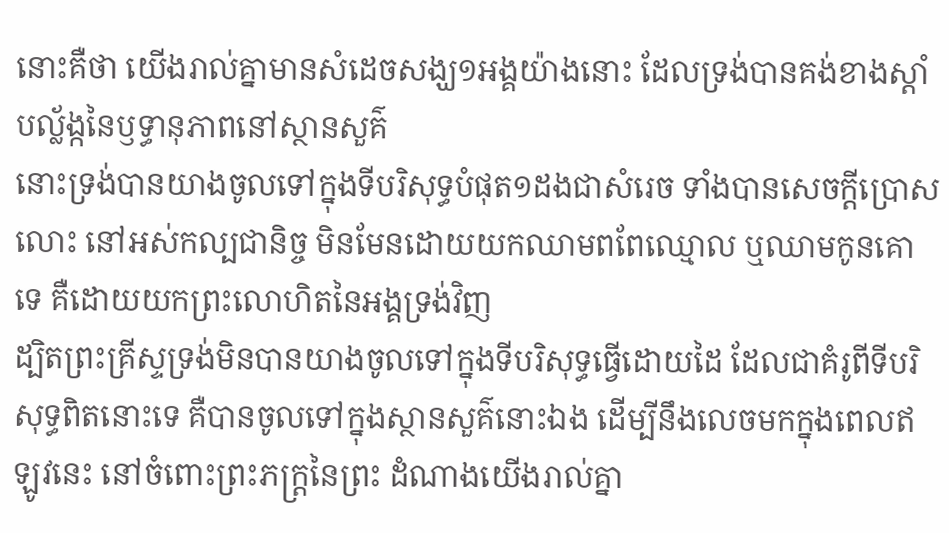នោះគឺថា យើងរាល់គ្នាមានសំដេចសង្ឃ១អង្គយ៉ាងនោះ ដែលទ្រង់បានគង់ខាងស្តាំបល្ល័ង្កនៃឫទ្ធានុភាពនៅស្ថានសួគ៌
នោះទ្រង់បានយាងចូលទៅក្នុងទីបរិសុទ្ធបំផុត១ដងជាសំរេច ទាំងបានសេចក្ដីប្រោសលោះ នៅអស់កល្បជានិច្ច មិនមែនដោយយកឈាមពពែឈ្មោល ឬឈាមកូនគោទេ គឺដោយយកព្រះលោហិតនៃអង្គទ្រង់វិញ
ដ្បិតព្រះគ្រីស្ទទ្រង់មិនបានយាងចូលទៅក្នុងទីបរិសុទ្ធធ្វើដោយដៃ ដែលជាគំរូពីទីបរិសុទ្ធពិតនោះទេ គឺបានចូលទៅក្នុងស្ថានសួគ៌នោះឯង ដើម្បីនឹងលេចមកក្នុងពេលឥឡូវនេះ នៅចំពោះព្រះភក្ត្រនៃព្រះ ដំណាងយើងរាល់គ្នា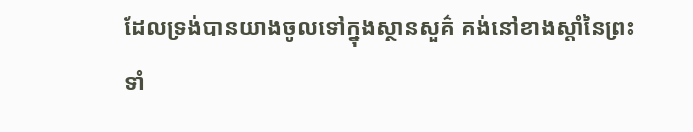ដែលទ្រង់បានយាងចូលទៅក្នុងស្ថានសួគ៌ គង់នៅខាងស្តាំនៃព្រះ ទាំ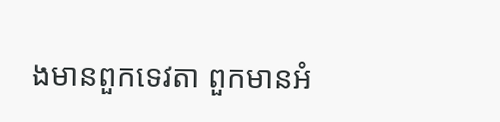ងមានពួកទេវតា ពួកមានអំ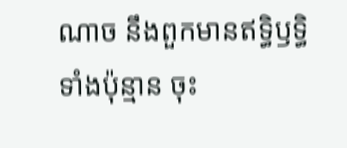ណាច នឹងពួកមានឥទ្ធិឫទ្ធិទាំងប៉ុន្មាន ចុះ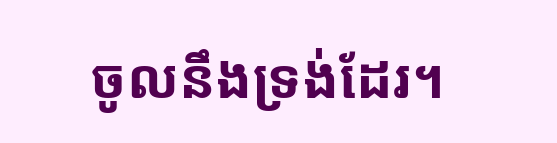ចូលនឹងទ្រង់ដែរ។